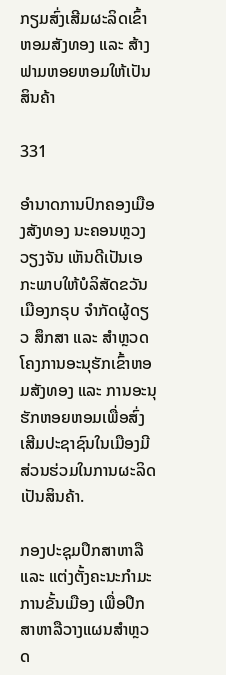ກຽມສົ່ງເສີມຜະລິດເຂົ້າຫອມສັງທອງ ແລະ ສ້າງຟາມຫອຍຫອມໃຫ້ເປັນສິນຄ້າ

331

ອໍານາດການປົກຄອງເມືອງສັງທອງ ນະຄອນຫຼວງວຽງຈັນ ເຫັນດີເປັນເອກະພາບໃຫ້ບໍລິສັດຂວັນເມືອງກຣຸບ ຈໍາກັດຜູ້ດຽວ ສຶກສາ ແລະ ສໍາຫຼວດໂຄງການອະນຸຮັກເຂົ້າຫອມສັງທອງ ແລະ ການອະນຸຮັກຫອຍຫອມເພື່ອສົ່ງເສີມປະຊາຊົນໃນເມືອງມີສ່ວນຮ່ວມໃນການຜະລິດເປັນສິນຄ້າ.

ກອງປະຊຸມປຶກສາຫາລື ແລະ ແຕ່ງຕັ້ງຄະນະກຳມະການຂັ້ນເມືອງ ເພື່ອປຶກສາຫາລືວາງແຜນສຳຫຼວດ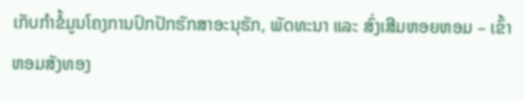ເກັບກຳຂໍ້ມູນໂຄງການປົກປັກຮັກສາອະນຸຮັກ, ພັດທະນາ ແລະ ສົ່ງເສີມຫອຍຫອມ – ເຂົ້າຫອມສັງທອງ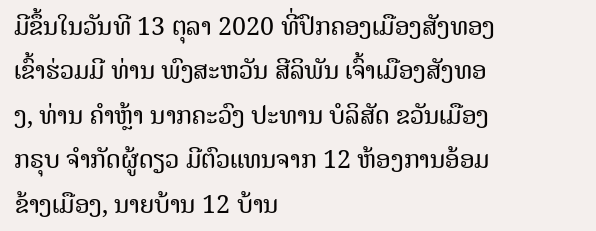ມີຂຶ້ນໃນວັນທີ 13 ຕຸລາ 2020 ທີ່ປົກຄອງເມືອງສັງທອງເຂົ້າຮ່ວມມີ ທ່ານ ພົງສະຫວັນ ສີລິພັນ ເຈົ້າເມືອງສັງທອງ, ທ່ານ ຄຳຫຼ້າ ນາກຄະວົງ ປະທານ ບໍລິສັດ ຂວັນເມືອງກຣຸບ ຈຳກັດຜູ້ດຽວ ມີຕົວແທນຈາກ 12 ຫ້ອງການອ້ອມຂ້າງເມືອງ, ນາຍບ້ານ 12 ບ້ານ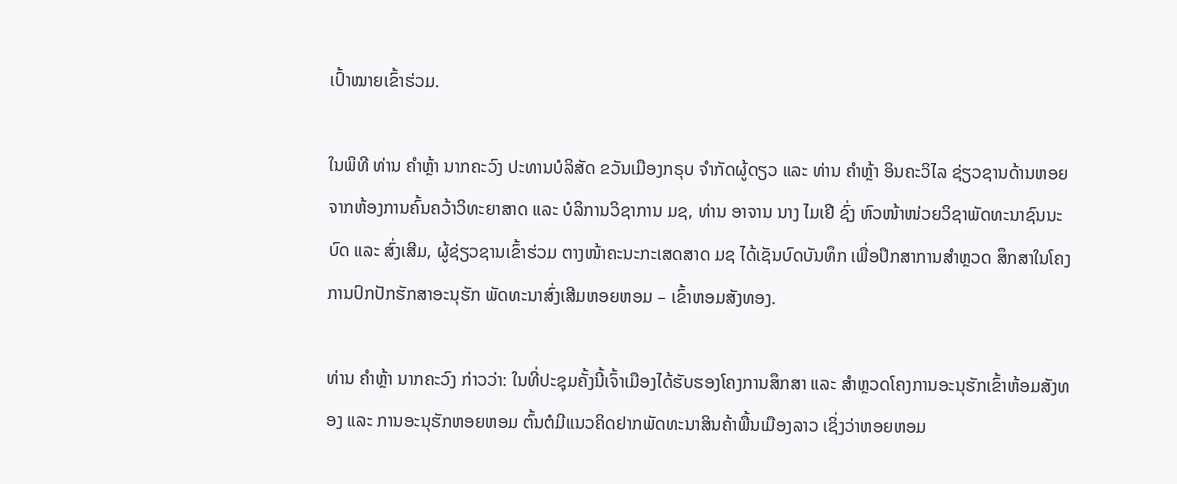ເປົ້າໝາຍເຂົ້າຮ່ວມ.

ໃນພິທີ ທ່ານ ຄຳຫຼ້າ ນາກຄະວົງ ປະທານບໍລິສັດ ຂວັນເມືອງກຣຸບ ຈຳກັດຜູ້ດຽວ ແລະ ທ່ານ ຄຳຫຼ້າ ອິນຄະວິໄລ ຊ່ຽວຊານດ້ານຫອຍ ຈາກຫ້ອງການຄົ້ນຄວ້າວິທະຍາສາດ ແລະ ບໍລິການວິຊາການ ມຊ, ທ່ານ ອາຈານ ນາງ ໄມເຢີ ຊົ່ງ ຫົວໜ້າໜ່ວຍວິຊາພັດທະນາຊົນນະບົດ ແລະ ສົ່ງເສີມ, ຜູ້ຊ່ຽວຊານເຂົ້າຮ່ວມ ຕາງໜ້າຄະນະກະເສດສາດ ມຊ ໄດ້ເຊັນບົດບັນທຶກ ເພື່ອປຶກສາການສຳຫຼວດ ສຶກສາໃນໂຄງການປົກປັກຮັກສາອະນຸຮັກ ພັດທະນາສົ່ງເສີມຫອຍຫອມ – ເຂົ້າຫອມສັງທອງ.

ທ່ານ ຄຳຫຼ້າ ນາກຄະວົງ ກ່າວວ່າ: ໃນທີ່ປະຊຸມຄັ້ງນີ້ເຈົ້າເມືອງໄດ້ຮັບຮອງໂຄງການສຶກສາ ແລະ ສໍາຫຼວດໂຄງການອະນຸຮັກເຂົ້າຫ້ອມສັງທອງ ແລະ ການອະນຸຮັກຫອຍຫອມ ຕົ້ນຕໍມີແນວຄິດຢາກພັດທະນາສິນຄ້າພື້ນເມືອງລາວ ເຊິ່ງວ່າຫອຍຫອມ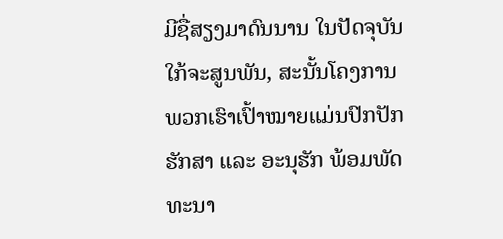ມີຊື່ສຽງມາດົນນານ ໃນປັດຈຸບັນໃກ້ຈະສູນພັນ, ສະນັ້ນໂຄງການພວກເຮົາເປົ້າໝາຍແມ່ນປົກປັກຮັກສາ ແລະ ອະນຸຮັກ ພ້ອມພັດທະນາ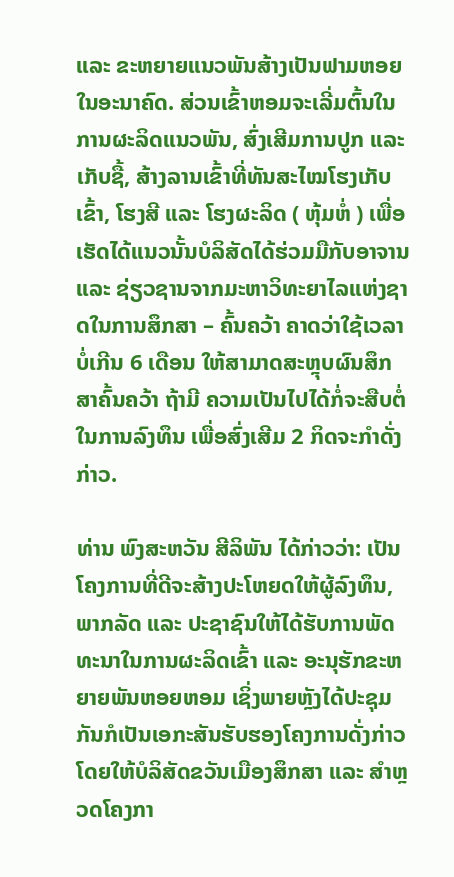ແລະ ຂະຫຍາຍແນວພັນສ້າງເປັນຟາມຫອຍໃນອະນາຄົດ. ສ່ວນເຂົ້າຫອມຈະເລີ່ມຕົ້ນໃນການຜະລິດແນວພັນ, ສົ່ງເສີມການປູກ ແລະ ເກັບຊື້, ສ້າງລານເຂົ້າທີ່ທັນສະໄໝໂຮງເກັບເຂົ້າ, ໂຮງສີ ແລະ ໂຮງຜະລິດ ( ຫຸ້ມຫໍ່ ) ເພື່ອເຮັດໄດ້ແນວນັ້ນບໍລິສັດໄດ້ຮ່ວມມືກັບອາຈານ ແລະ ຊ່ຽວຊານຈາກມະຫາວິທະຍາໄລແຫ່ງຊາດໃນການສຶກສາ – ຄົ້ນຄວ້າ ຄາດວ່າໃຊ້ເວລາບໍ່ເກີນ 6 ເດືອນ ໃຫ້ສາມາດສະຫຼຸບຜົນສຶກສາຄົ້ນຄວ້າ ຖ້າມີ ຄວາມເປັນໄປໄດ້ກໍ່ຈະສືບຕໍ່ໃນການລົງທຶນ ເພື່ອສົ່ງເສີມ 2 ກິດຈະກໍາດັ່ງກ່າວ.

ທ່ານ ພົງສະຫວັນ ສີລິພັນ ໄດ້ກ່າວວ່າ: ເປັນໂຄງການທີ່ດີຈະສ້າງປະໂຫຍດໃຫ້ຜູ້ລົງທຶນ, ພາກລັດ ແລະ ປະຊາຊົນໃຫ້ໄດ້ຮັບການພັດທະນາໃນການຜະລິດເຂົ້າ ແລະ ອະນຸຮັກຂະຫຍາຍພັນຫອຍຫອມ ເຊິ່ງພາຍຫຼັງໄດ້ປະຊຸມກັນກໍເປັນເອກະສັນຮັບຮອງໂຄງການດັ່ງກ່າວ ໂດຍໃຫ້ບໍລິສັດຂວັນເມືອງສຶກສາ ແລະ ສໍາຫຼວດໂຄງກາ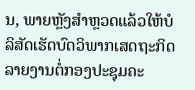ນ, ພາຍຫຼັງສໍາຫຼວດແລ້ວໃຫ້ບໍລິສັດເຮັດບົດວິພາກເສດຖະກິດ ລາຍງານຕໍ່ກອງປະຊຸມຄະ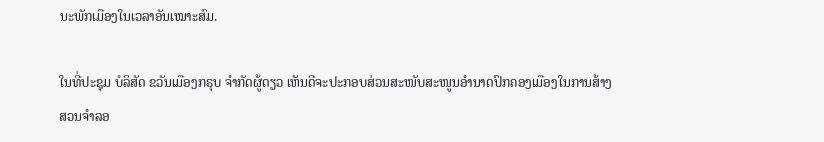ນະພັກເມືອງໃນເວລາອັນເໝາະສົມ.

ໃນທີ່ປະຊຸມ ບໍລິສັດ ຂວັນເມືອງກຣຸບ ຈຳກັດຜູ້ດຽວ ເຫັນດີຈະປະກອບສ່ວນສະໜັບສະໜູນອໍານາດປົກຄອງເມືອງໃນການສ້າງສວນຈໍາລອ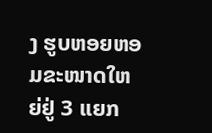ງ ຮູບຫອຍຫອມຂະໜາດໃຫຍ່ຢູ່ 3 ແຍກ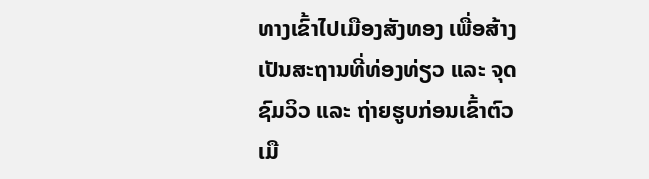ທາງເຂົ້າໄປເມືອງສັງທອງ ເພື່ອສ້າງເປັນສະຖານທີ່ທ່ອງທ່ຽວ ແລະ ຈຸດຊົມວິວ ແລະ ຖ່າຍຮູບກ່ອນເຂົ້າຕົວເມື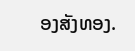ອງສັງທອງ.